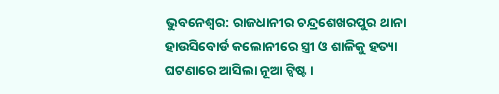ଭୁବନେଶ୍ବର: ରାଜଧାନୀର ଚନ୍ଦ୍ରଶେଖରପୁର ଥାନା ହାଉସିବୋର୍ଡ କଲୋନୀରେ ସ୍ତ୍ରୀ ଓ ଶାଳିକୁ ହତ୍ୟା ଘଟଣାରେ ଆସିଲା ନୂଆ ଟ୍ବିଷ୍ଟ ।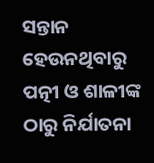ସନ୍ତାନ ହେଉନଥିବାରୁ ପତ୍ନୀ ଓ ଶାଳୀଙ୍କ ଠାରୁ ନିର୍ଯାତନା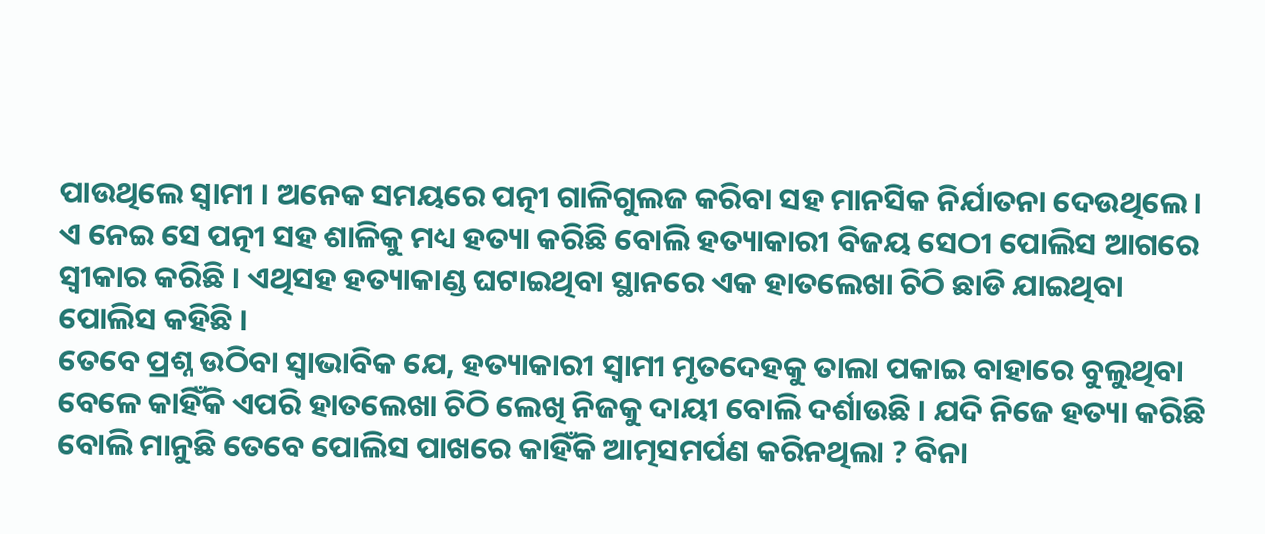ପାଉଥିଲେ ସ୍ବାମୀ । ଅନେକ ସମୟରେ ପତ୍ନୀ ଗାଳିଗୁଲଜ କରିବା ସହ ମାନସିକ ନିର୍ଯାତନା ଦେଉଥିଲେ । ଏ ନେଇ ସେ ପତ୍ନୀ ସହ ଶାଳିକୁ ମଧ୍ୟ ହତ୍ୟା କରିଛି ବୋଲି ହତ୍ୟାକାରୀ ବିଜୟ ସେଠୀ ପୋଲିସ ଆଗରେ ସ୍ବୀକାର କରିଛି । ଏଥିସହ ହତ୍ୟାକାଣ୍ଡ ଘଟାଇଥିବା ସ୍ଥାନରେ ଏକ ହାତଲେଖା ଚିଠି ଛାଡି ଯାଇଥିବା ପୋଲିସ କହିଛି ।
ତେବେ ପ୍ରଶ୍ନ ଉଠିବା ସ୍ବାଭାବିକ ଯେ, ହତ୍ୟାକାରୀ ସ୍ବାମୀ ମୃତଦେହକୁ ତାଲା ପକାଇ ବାହାରେ ବୁଲୁଥିବା ବେଳେ କାହିଁକି ଏପରି ହାତଲେଖା ଚିଠି ଲେଖି ନିଜକୁ ଦାୟୀ ବୋଲି ଦର୍ଶାଉଛି । ଯଦି ନିଜେ ହତ୍ୟା କରିଛି ବୋଲି ମାନୁଛି ତେବେ ପୋଲିସ ପାଖରେ କାହିଁକି ଆତ୍ମସମର୍ପଣ କରିନଥିଲା ? ବିନା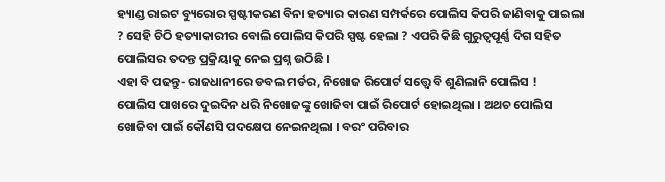ହ୍ୟାଣ୍ଡ ରାଇଟ ବ୍ୟୁରୋର ସ୍ପଷ୍ଟୀକରଣ ବିନା ହତ୍ୟାର କାରଣ ସମ୍ପର୍କରେ ପୋଲିସ କିପରି ଜାଣିବାକୁ ପାଇଲା ? ସେହି ଚିଠି ହତ୍ୟାକାରୀର ବୋଲି ପୋଲିସ କିପରି ସ୍ପଷ୍ଟ ହେଲା ? ଏପରି କିଛି ଗୁରୁତ୍ବପୂର୍ଣ୍ଣ ଦିଗ ସହିତ ପୋଲିସର ତଦନ୍ତ ପ୍ରକ୍ରିୟାକୁ ନେଇ ପ୍ରଶ୍ନ ଉଠିଛି ।
ଏହା ବି ପଢନ୍ତୁ- ରାଜଧାନୀରେ ଡବଲ ମର୍ଡର, ନିଖୋଜ ରିପୋର୍ଟ ସତ୍ତ୍ବେ ବି ଶୁଣିଲାନି ପୋଲିସ !
ପୋଲିସ ପାଖରେ ଦୁଇଦିନ ଧରି ନିଖୋଜଙ୍କୁ ଖୋଜିବା ପାଇଁ ରିପୋର୍ଟ ହୋଇଥିଲା । ଅଥଚ ପୋଲିସ ଖୋଜିବା ପାଇଁ କୌଣସି ପଦକ୍ଷେପ ନେଇନଥିଲା । ବରଂ ପରିବାର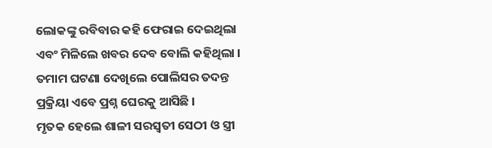ଲୋକଙ୍କୁ ରବିବାର କହି ଫେରାଇ ଦେଇଥିଲା ଏବଂ ମିଳିଲେ ଖବର ଦେବ ବୋଲି କହିଥିଲା । ତମାମ ଘଟଣା ଦେଖିଲେ ପୋଲିସର ତଦନ୍ତ ପ୍ରକ୍ରିୟା ଏବେ ପ୍ରଶ୍ନ ଘେରକୁ ଆସିଛି ।
ମୃତକ ହେଲେ ଶାଳୀ ସରସ୍ବତୀ ସେଠୀ ଓ ସ୍ତ୍ରୀ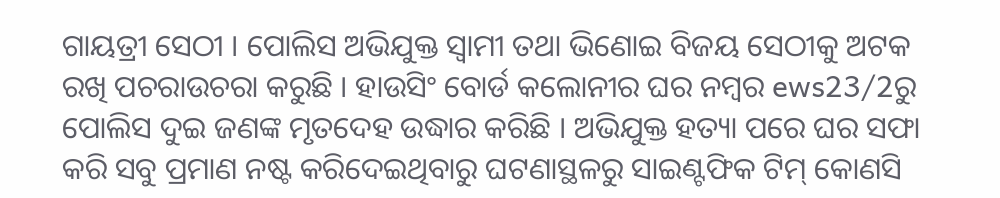ଗାୟତ୍ରୀ ସେଠୀ । ପୋଲିସ ଅଭିଯୁକ୍ତ ସ୍ବାମୀ ତଥା ଭିଣୋଇ ବିଜୟ ସେଠୀକୁ ଅଟକ ରଖି ପଚରାଉଚରା କରୁଛି । ହାଉସିଂ ବୋର୍ଡ କଲୋନୀର ଘର ନମ୍ବର ews23/2ରୁ ପୋଲିସ ଦୁଇ ଜଣଙ୍କ ମୃତଦେହ ଉଦ୍ଧାର କରିଛି । ଅଭିଯୁକ୍ତ ହତ୍ୟା ପରେ ଘର ସଫା କରି ସବୁ ପ୍ରମାଣ ନଷ୍ଟ କରିଦେଇଥିବାରୁ ଘଟଣାସ୍ଥଳରୁ ସାଇଣ୍ଟଫିକ ଟିମ୍ କୋଣସି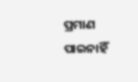ପ୍ରମାଣ ପାଇନାହିଁ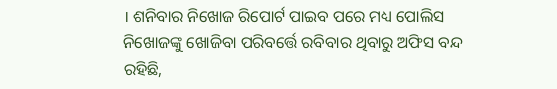। ଶନିବାର ନିଖୋଜ ରିପୋର୍ଟ ପାଇବ ପରେ ମଧ୍ୟ ପୋଲିସ ନିଖୋଜଙ୍କୁ ଖୋଜିବା ପରିବର୍ତ୍ତେ ରବିବାର ଥିବାରୁ ଅଫିସ ବନ୍ଦ ରହିଛି,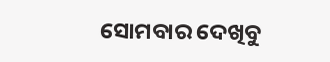ସୋମବାର ଦେଖିବୁ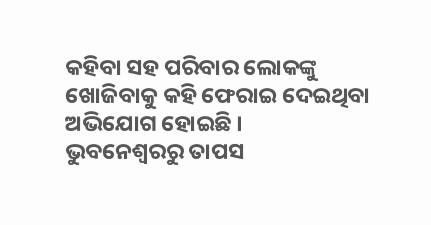କହିବା ସହ ପରିବାର ଲୋକଙ୍କୁ ଖୋଜିବାକୁ କହି ଫେରାଇ ଦେଇଥିବା ଅଭିଯୋଗ ହୋଇଛି ।
ଭୁବନେଶ୍ବରରୁ ତାପସ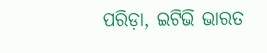ପରିଡ଼ା, ଇଟିଭି ଭାରତ